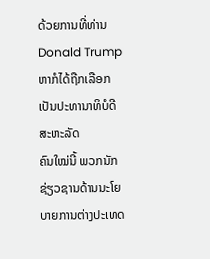ດ້ວຍການທີ່ທ່ານ Donald Trump ຫາກໍໄດ້ຖືກເລືອກເປັນປະທານາທິບໍດີສະຫະລັດ
ຄົນໃໝ່ນີ້ ພວກນັກຊ່ຽວຊານດ້ານນະໂຍບາຍການຕ່າງປະເທດ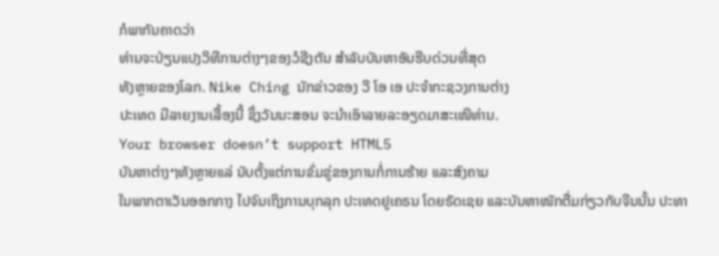ກໍພາກັນຄາດວ່າ
ທ່ານຈະປ່ຽນແປງວິທີການຕ່າງໆຂອງວໍຊີງຕັນ ສຳລັບບັນຫາອັນຮີບດ່ວນທີ່ສຸດ
ທັງຫຼາຍຂອງໂລກ. Nike Ching ນັກຂ່າວຂອງ ວີ ໂອ ເອ ປະຈຳກະຊວງການຕ່າງ
ປະເທດ ມີລາຍງານເລື້ອງນີ້ ຊຶ່ງວັນນະສອນ ຈະນຳເອົາລາຍລະອຽດມາສະເໜີທ່ານ.
Your browser doesn’t support HTML5
ບັນຫາຕ່າງໆທັງຫຼາຍແລ່ ນັບຕັ້ງແຕ່ການຂົ່ມຂູ່ຂອງການກໍ່ການຮ້າຍ ແລະສົງຄາມ
ໃນພາກຕາເວັນອອກກາງ ໄປຈົນເຖິງການບຸກລຸກ ປະເທດຢູເຄຣນ ໂດຍຣັດເຊຍ ແລະບັນຫາໜັກຕື່ມກ່ຽວກັບຈີນນັ້ນ ປະທາ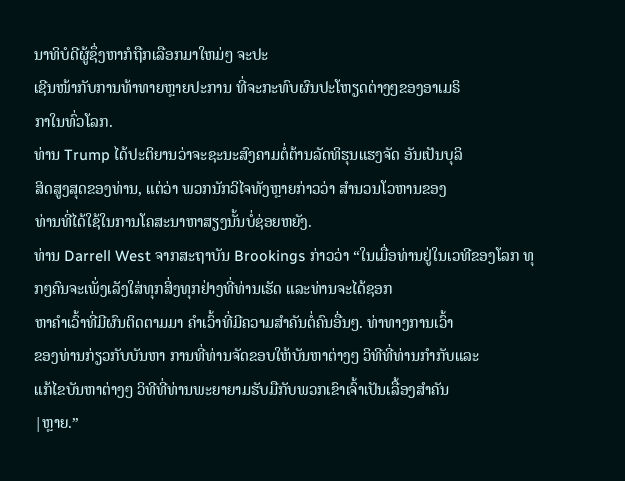ນາທິບໍດີຜູ້ຊຶ່ງຫາກໍຖືກເລືອກມາໃຫມ່ໆ ຈະປະ
ເຊີນໜ້າກັບການທ້າທາຍຫຼາຍປະການ ທີ່ຈະກະທົບຜົນປະໂຫຽດຕ່າງໆຂອງອາເມຣິ
ກາໃນທົ່ວໂລກ.
ທ່ານ Trump ໄດ້ປະຕິຍານວ່າຈະຊະນະສົງຄາມຕໍ່ຕ້ານລັດທິຮຸນແຮງຈັດ ອັນເປັນບຸລິ
ສິດສູງສຸດຂອງທ່ານ, ແຕ່ວ່າ ພວກນັກວິໄຈທັງຫຼາຍກ່າວວ່າ ສຳນວນໂວຫານຂອງ
ທ່ານທີ່ໄດ້ໃຊ້ໃນການໂຄສະນາຫາສຽງນັ້ນບໍ່ຊ່ອຍຫຍັງ.
ທ່ານ Darrell West ຈາກສະຖາບັນ Brookings ກ່າວວ່າ “ໃນເມື່ອທ່ານຢູ່ໃນເວທີຂອງໂລກ ທຸກໆຄົນຈະເພັ່ງເລັງໃສ່ທຸກສິ່ງທຸກຢ່າງທີ່ທ່ານເຮັດ ແລະທ່ານຈະໄດ້ຊອກ
ຫາຄຳເວົ້າທີ່ມີຜົນຕິດຕາມມາ ຄຳເວົ້າທີ່ມີຄວາມສຳຄັນຕໍ່ຄົນອື່ນໆ. ທ່າທາງການເວົ້າ
ຂອງທ່ານກ່ຽວກັບບັນຫາ ການທີ່ທ່ານຈັດຂອບໃຫ້ບັນຫາຕ່າງໆ ວິທີທີ່ທ່ານກຳກັບແລະ
ແກ້ໄຂບັນຫາຕ່າງໆ ວິທີທີ່ທ່ານພະຍາຍາມຮັບມືກັບພວກເຂົາເຈົ້າເປັນເລື້ອງສຳຄັນ
|ຫຼາຍ.”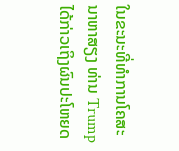ໃນຂະນະທີ່ທຳການໂຄສະນາຫາສຽງ ທ່ານ Trump ໄດ້ກ່າວເຖິງຜົນປະໂຫຍດ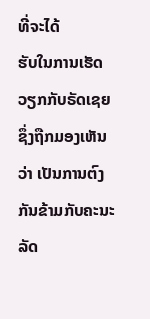ທີ່ຈະໄດ້
ຮັບໃນການເຮັດວຽກກັບຣັດເຊຍ ຊຶ່ງຖືກມອງເຫັນວ່າ ເປັນການຕົງກັນຂ້າມກັບຄະນະລັດ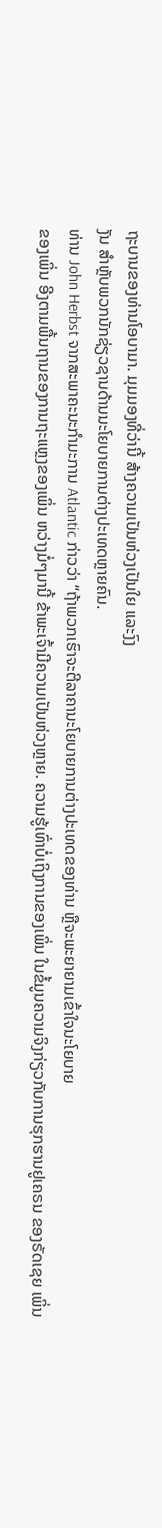ຖະບານຂອງທ່ານໂອບາມາ. ມຸມມອງທີ່ວ່ານີ້ ສ້າງຄວາມເປັນຫ່ວງເປັນໃຍ ແລະງົງ
ງັນ ສຳຫຼັບພວກນັກຊ່ຽວຊານດ້ານນະໂຍບາຍການຕ່າງປະເທດຫຼາຍຄົນ.
ທ່ານ John Herbst ຈາກສະພາຄະນະກຳມະການ Atlantic ກ່າວວ່າ “ຖ້າພວກເຮົາຈະຕີລາຄານະໂຍບາຍການຕ່າງປະເທດຂອງທ່ານ ຫຼືຈະພະຍາຍາມເຂົ້າໃຈນະໂຍບາຍ
ຂອງເພິ່ນ ອີງຕາມພື້ນຖານຂອງການຖະແຫຼງຂອງເພິ່ນ ຫວ່າງມໍ່ໆມານີ້ ຂ້າພະເຈົ້າມີຄວາມເປັນຫ່ວງຫຼາຍ. ຄວາມຮູ້ເທົ່າບໍ່ເຖິງການຂອງເພິ່ນ ໃນຂໍ້ມູນຄວາມຈິງກ່ຽວກັບການຮຸກຮານຢູເຄຣນ ຂອງຣັດເຊຍ ເພິ່ນ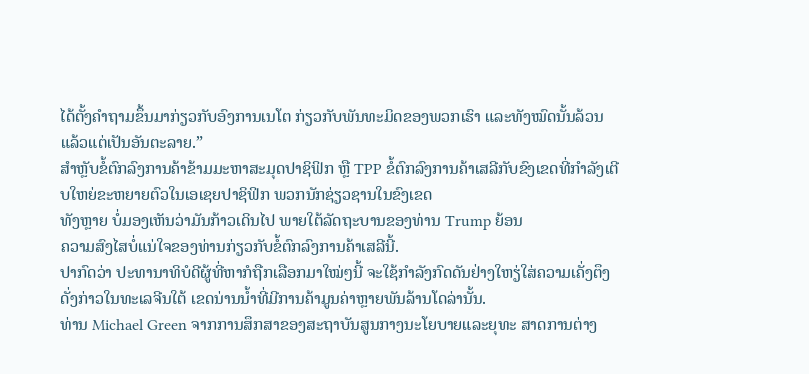ໄດ້ຕັ້ງຄຳຖາມຂຶ້ນມາກ່ຽວກັບອົງການເນໂຕ ກ່ຽວກັບພັນທະມິດຂອງພວກເຮົາ ແລະທັງໝົດນັ້ນລ້ວນແລ້ວແຕ່ເປັນອັນຕະລາຍ.”
ສຳຫຼັບຂໍ້ຕົກລົງການຄ້າຂ້າມມະຫາສະມຸດປາຊິຟິກ ຫຼື TPP ຂໍ້ຕົກລົງການຄ້າເສລີກັບຂົງເຂດທີ່ກຳລັງເຕີບໃຫຍ່ຂະຫຍາຍຕົວໃນເອເຊຍປາຊິຟິກ ພວກນັກຊ່ຽວຊານໃນຂົງເຂດ
ທັງຫຼາຍ ບໍ່ມອງເຫັນວ່າມັນກ້າວເດິນໄປ ພາຍໃຕ້ລັດຖະບານຂອງທ່ານ Trump ຍ້ອນ
ຄວາມສົງໄສບໍ່ແນ່ໃຈຂອງທ່ານກ່ຽວກັບຂໍ້ຕົກລົງການຄ້າເສລີນີ້.
ປາກົດວ່າ ປະທານາທິບໍດີຜູ້ທີ່ຫາກໍຖືກເລືອກມາໃໝ່ໆນີ້ ຈະໃຊ້ກຳລັງກົດດັນຢ່າງໃຫຽ່ໃສ່ຄວາມເຄັ່ງຕຶງດັ່ງກ່າວໃນທະເລຈີນໃຕ້ ເຂດນ່ານນ້ຳທີ່ມີການຄ້າມູນຄ່າຫຼາຍພັນລ້ານໂດລ່ານັ້ນ.
ທ່ານ Michael Green ຈາກການສຶກສາຂອງສະຖາບັນສູນກາງນະໂຍບາຍແລະຍຸທະ ສາດການຕ່າງ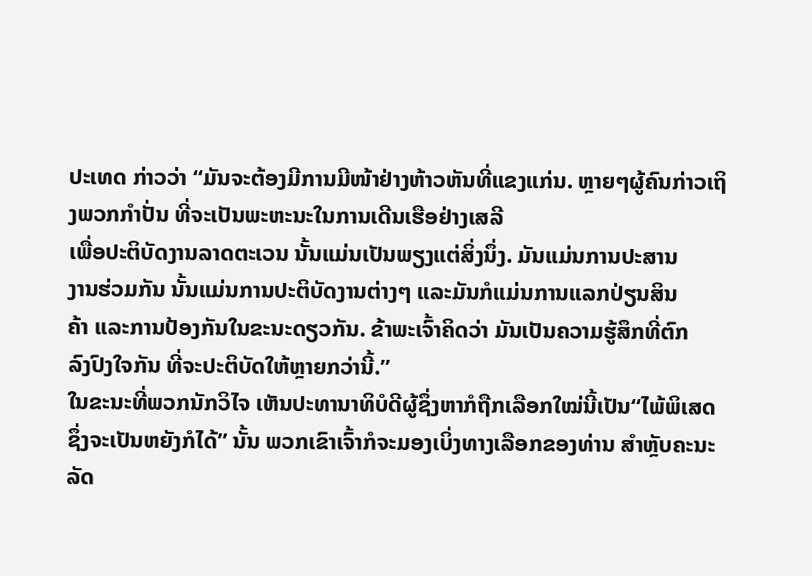ປະເທດ ກ່າວວ່າ “ມັນຈະຕ້ອງມີການມີໜ້າຢ່າງຫ້າວຫັນທີ່ແຂງແກ່ນ. ຫຼາຍໆຜູ້ຄົນກ່າວເຖິງພວກກຳປັ່ນ ທີ່ຈະເປັນພະຫະນະໃນການເດີນເຮືອຢ່າງເສລີ
ເພື່ອປະຕິບັດງານລາດຕະເວນ ນັ້ນແມ່ນເປັນພຽງແຕ່ສິ່ງນຶ່ງ. ມັນແມ່ນການປະສານ
ງານຮ່ວມກັນ ນັ້ນແມ່ນການປະຕິບັດງານຕ່າງໆ ແລະມັນກໍແມ່ນການແລກປ່ຽນສິນ
ຄ້າ ແລະການປ້ອງກັນໃນຂະນະດຽວກັນ. ຂ້າພະເຈົ້າຄິດວ່າ ມັນເປັນຄວາມຮູ້ສຶກທີ່ຕົກ
ລົງປົງໃຈກັນ ທີ່ຈະປະຕິບັດໃຫ້ຫຼາຍກວ່ານີ້.”
ໃນຂະນະທີ່ພວກນັກວິໄຈ ເຫັນປະທານາທິບໍດີຜູ້ຊຶ່ງຫາກໍຖືກເລືອກໃໝ່ນີ້ເປັນ“ໄພ້ພິເສດ
ຊຶ່ງຈະເປັນຫຍັງກໍໄດ້” ນັ້ນ ພວກເຂົາເຈົ້າກໍຈະມອງເບິ່ງທາງເລືອກຂອງທ່ານ ສຳຫຼັບຄະນະລັດ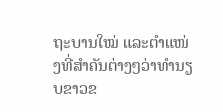ຖະບານໃໝ່ ແລະຕຳແໜ່ງທີ່ສຳຄັນຕ່າງໆວ່າທຳນຽບຂາວຂ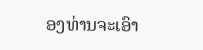ອງທ່ານຈະເອົາ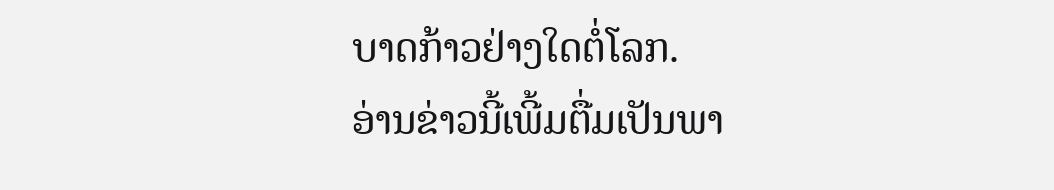ບາດກ້າວຢ່າງໃດຕໍ່ໂລກ.
ອ່ານຂ່າວນີ້ເພີ້ມຕື່ມເປັນພາ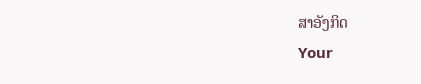ສາອັງກິດ
Your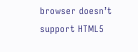browser doesn’t support HTML5